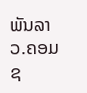ພັນລາວ.ຄອມ
ຊ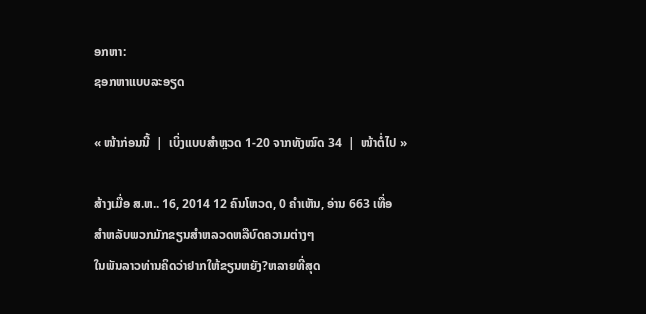ອກຫາ:
ຊອກຫາແບບລະອຽດ

« ໜ້າກ່ອນນີ້  |  ເບິ່ງແບບສຳຫຼວດ 1-20 ຈາກທັງໝົດ 34  |  ໜ້າຕໍ່ໄປ »

ສ້າງເມື່ອ ສ.ຫ.. 16, 2014 12 ຄົນໂຫວດ, 0 ຄຳເຫັນ, ອ່ານ 663 ເທື່ອ
ສຳຫລັບພວກມັກຂຽນສຳຫລວດຫລືບົດຄວາມຕ່າງໆ
ໃນພັນລາວທ່ານຄິດວ່າຢາກໃຫ້ຂຽນຫຍັງ?ຫລາຍທີ່ສຸດ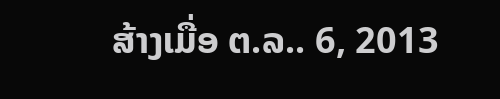ສ້າງເມື່ອ ຕ.ລ.. 6, 2013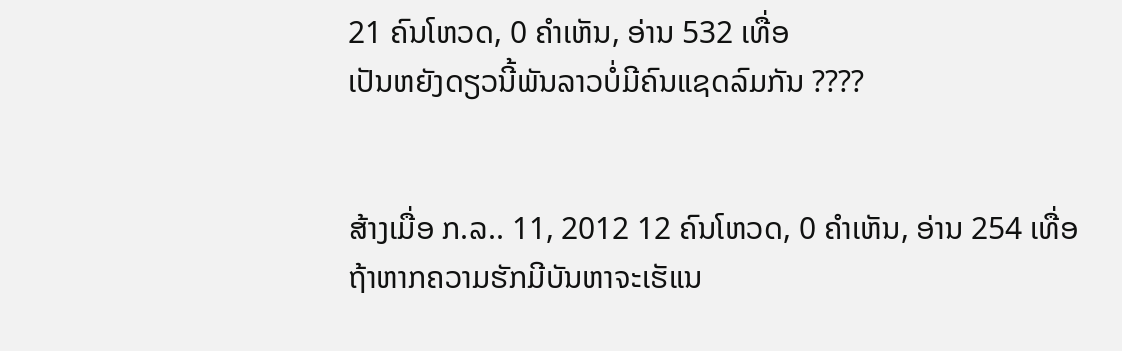21 ຄົນໂຫວດ, 0 ຄຳເຫັນ, ອ່ານ 532 ເທື່ອ
ເປັນຫຍັງດຽວນີ້ພັນລາວບໍ່ມີຄົນແຊດລົມກັນ ????


ສ້າງເມື່ອ ກ.ລ.. 11, 2012 12 ຄົນໂຫວດ, 0 ຄຳເຫັນ, ອ່ານ 254 ເທື່ອ
ຖ້າຫາກຄວາມຮັກມີບັນຫາຈະເຮັແນ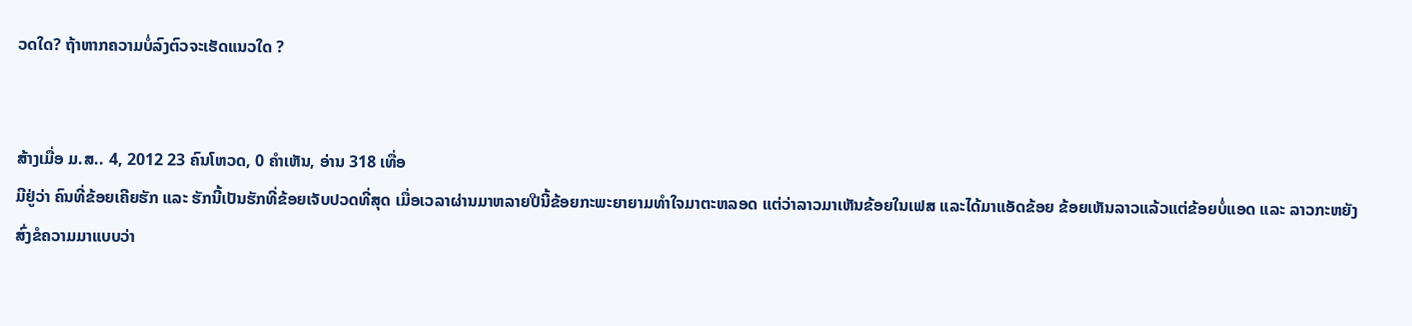ວດໃດ? ຖ້າຫາກຄວາມບໍ່ລົງຕົວຈະເຮັດແນວໃດ ?


ສ້າງເມື່ອ ມ.ສ.. 4, 2012 23 ຄົນໂຫວດ, 0 ຄຳເຫັນ, ອ່ານ 318 ເທື່ອ
ມີຢູ່ວ່າ ຄົນທີ່ຂ້ອຍເຄີຍຮັກ ແລະ ຮັກນີ້ເປັນຮັກທີ່ຂ້ອຍເຈັບປວດທີ່ສຸດ ເມື່ອເວລາຜ່ານມາຫລາຍປີນີ້ຂ້ອຍກະພະຍາຍາມທຳໃຈມາຕະຫລອດ ແຕ່ວ່າລາວມາເຫັນຂ້ອຍໃນເຟສ ແລະໄດ້ມາແອັດຂ້ອຍ ຂ້ອຍເຫັນລາວແລ້ວແຕ່ຂ້ອຍບໍ່ແອດ ແລະ ລາວກະຫຍັງສົ່ງຂໍຄວາມມາແບບວ່າ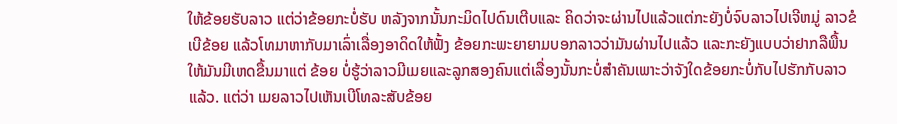ໃຫ້ຂ້ອຍຮັບລາວ ແຕ່ວ່າຂ້ອຍກະບໍ່ຮັບ ຫລັງຈາກນັ້ນກະມິດໄປດົນເຕີບແລະ ຄິດວ່າຈະຜ່ານໄປແລ້ວແຕ່ກະຍັງບໍ່ຈົບລາວໄປເຈີຫມູ່ ລາວຂໍເບີຂ້ອຍ ແລ້ວໂທມາຫາກັບມາເລົ່າເລື່ອງອາດິດໃຫ້ຟັ້ງ ຂ້ອຍກະພະຍາຍາມບອກລາວວ່າມັນຜ່ານໄປແລ້ວ ແລະກະຍັງແບບວ່າຢາກລືພື້ນໃຫ້ມັນມີເຫດຂື້ນມາແຕ່ ຂ້ອຍ ບໍ່ຮູ້ວ່າລາວມີເມຍແລະລູກສອງຄົນແຕ່ເລື່ອງນັ້ນກະບໍ່ສຳຄັນເພາະວ່າຈັງໃດຂ້ອຍກະບໍ່ກັບໄປຮັກກັບລາວແລ້ວ. ແຕ່ວ່າ ເມຍລາວໄປເຫັນເບີໂທລະສັບຂ້ອຍ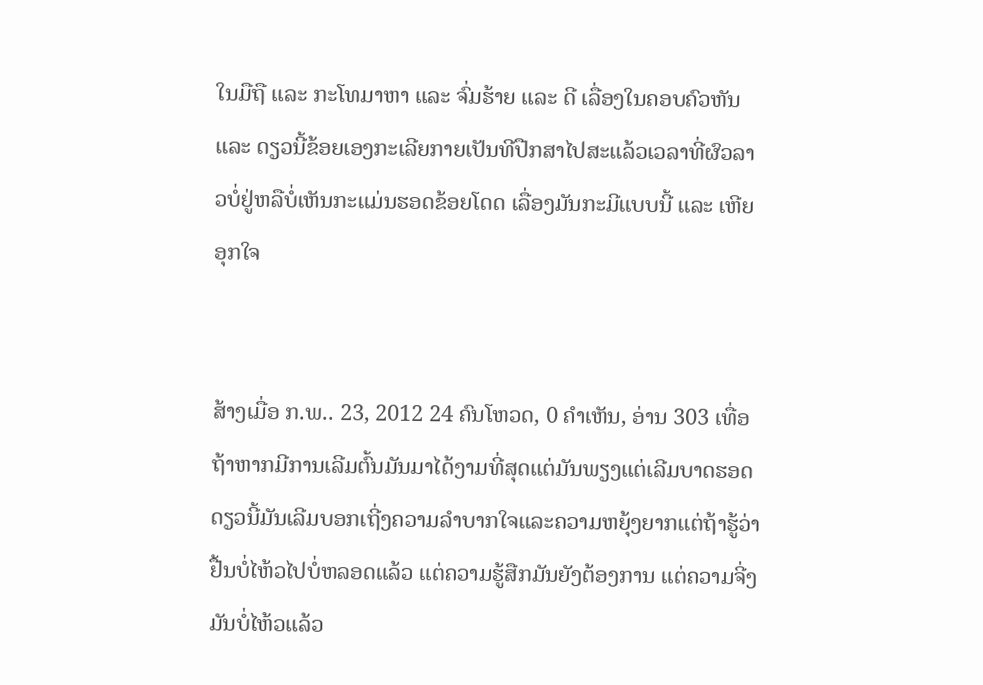ໃນມືຖື ແລະ ກະໂທມາຫາ ແລະ ຈົ່ມຮ້າຍ ແລະ ດີ ເລື່ອງໃນຄອບຄົວຫັນແລະ ດຽວນີ້ຂ້ອຍເອງກະເລີຍກາຍເປັນທີປືກສາໄປສະແລ້ວເວລາທີ່ຜົວລາວບໍ່ຢູ່ຫລືບໍ່ເຫັນກະແມ່ນຮອດຂ້ອຍໂດດ ເລື່ອງມັນກະມີແບບນີ້ ແລະ ເຫີຍອຸກໃຈ


ສ້າງເມື່ອ ກ.ພ.. 23, 2012 24 ຄົນໂຫວດ, 0 ຄຳເຫັນ, ອ່ານ 303 ເທື່ອ
ຖ້າຫາກມີການເລີມຕົ້ນມັນມາໄດ້ງາມທີ່ສຸດແຕ່ມັນພຽງແຕ່ເລີມບາດຮອດດຽວນີ້ມັນເລີມບອກເຖີ່ງຄວາມລຳບາກໃຈແລະຄວາມຫຍຸ້ງຍາກແຕ່ຖ້າຮູ້ວ່າຢື້ນບໍ່ໄຫ້ວໄປບໍ່ຫລອດແລ້ວ ແຕ່ຄວາມຮູ້ສືກມັນຍັງຕ້ອງການ ແຕ່ຄວາມຈີ່ງມັນບໍ່ໄຫ້ວແລ້ວ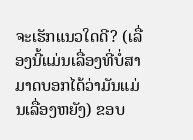ຈະເຮັກແນວໃດດີ? (ເລື່ອງນີ້ແມ່ນເລື່ອງທີ່ບໍ່ສາມາດບອກໄດ້ວ່າມັນແມ່ນເລື່ອງຫຍັງ) ຂອບ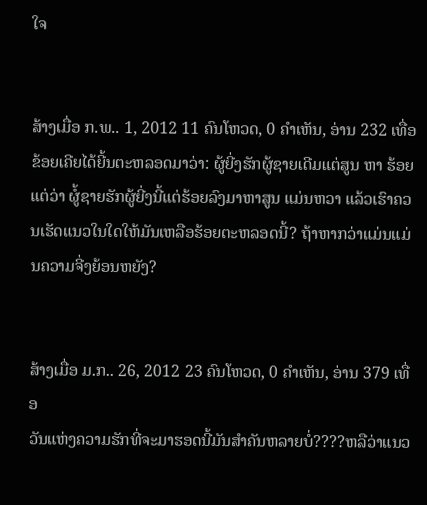ໃຈ


ສ້າງເມື່ອ ກ.ພ.. 1, 2012 11 ຄົນໂຫວດ, 0 ຄຳເຫັນ, ອ່ານ 232 ເທື່ອ
ຂ້ອຍເຄີຍໄດ້ຍີ້ນຕະຫລອດມາວ່າ: ຜູ້ຍີ່ງຮັກຜູ້ຊາຍເດີມແຕ່ສູນ ຫາ ຮ້ອຍ ແຕ່ວ່າ ຜູ້ໍຊາຍຮັກຜູ້ຍີ່ງນີ້ແຕ່ຮ້ອຍລົງມາຫາສູນ ແມ່ນຫວາ ແລ້ວເຮົາຄວນເຮັດແນວໃນໃດໃຫ້ມັນເຫລືອຮ້ອຍຕະຫລອດນີ້? ຖ້າຫາກວ່າແມ່ນແມ່ນຄວາມຈີ່ງຍ້ອນຫຍັງ?


ສ້າງເມື່ອ ມ.ກ.. 26, 2012 23 ຄົນໂຫວດ, 0 ຄຳເຫັນ, ອ່ານ 379 ເທື່ອ
ວັນແຫ່ງຄວາມຮັກທີ່ຈະມາຮອດນີ້ມັນສຳຄັນຫລາຍບໍ່????ຫລືວ່າແນວ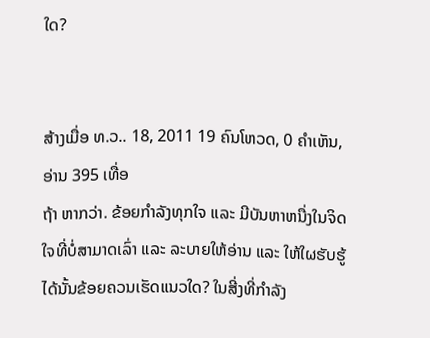ໃດ?


ສ້າງເມື່ອ ທ.ວ.. 18, 2011 19 ຄົນໂຫວດ, 0 ຄຳເຫັນ, ອ່ານ 395 ເທື່ອ
ຖ້າ ຫາກວ່າ. ຂ້ອຍກຳລັງທຸກໃຈ ແລະ ມີບັນຫາຫນື່ງໃນຈິດໃຈທີ່ບໍ່ສາມາດເລົ່າ ແລະ ລະບາຍໃຫ້ອ່ານ ແລະ ໃຫ້ໃຜຮັບຮູ້ໄດ້ນັ້ນຂ້ອຍຄວນເຮັດແນວໃດ? ໃນສີ່ງທີ່ກຳລັງ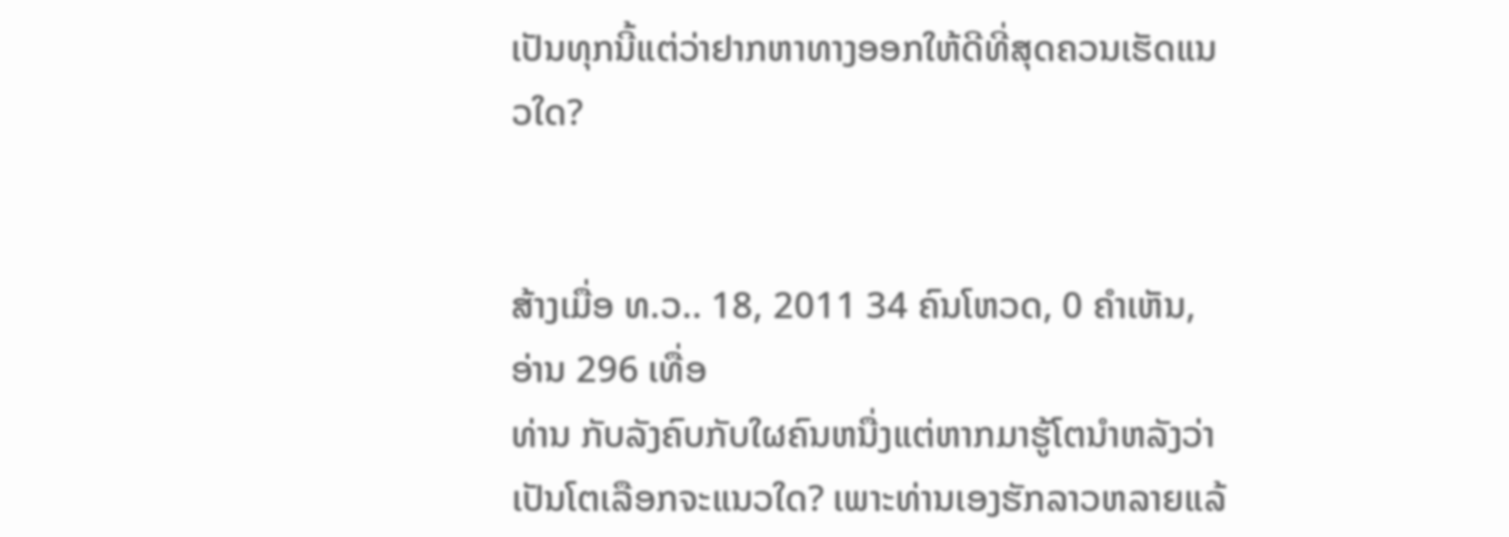ເປັນທຸກນີ້ແຕ່ວ່າຢາກຫາທາງອອກໃຫ້ດີທີ່ສຸດຄວນເຮັດແນວໃດ?


ສ້າງເມື່ອ ທ.ວ.. 18, 2011 34 ຄົນໂຫວດ, 0 ຄຳເຫັນ, ອ່ານ 296 ເທື່ອ
ທ່ານ ກັບລັງຄົບກັບໃຜຄົນຫນື່ງແຕ່ຫາກມາຮູ້ໂຕນຳຫລັງວ່າເປັນໂຕເລືອກຈະແນວໃດ? ເພາະທ່ານເອງຮັກລາວຫລາຍແລ້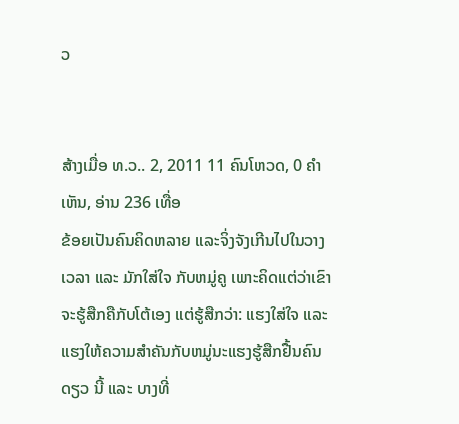ວ


ສ້າງເມື່ອ ທ.ວ.. 2, 2011 11 ຄົນໂຫວດ, 0 ຄຳເຫັນ, ອ່ານ 236 ເທື່ອ
ຂ້ອຍເປັນຄົນຄິດຫລາຍ ແລະຈິ່ງຈັງເກີນໄປໃນວາງເວລາ ແລະ ມັກໃສ່ໃຈ ກັບຫມູ່ຄູ ເພາະຄິດແຕ່ວ່າເຂົາຈະຮູ້ສືກຄືກັບໂຕ້ເອງ ແຕ່ຮູ້ສືກວ່າ: ແຮງໃສ່ໃຈ ແລະ ແຮງໃຫ້ຄວາມສຳຄັນກັບຫມູ່ນະແຮງຮູ້ສືກຢື້ນຄົນດຽວ ນີ້ ແລະ ບາງທີ່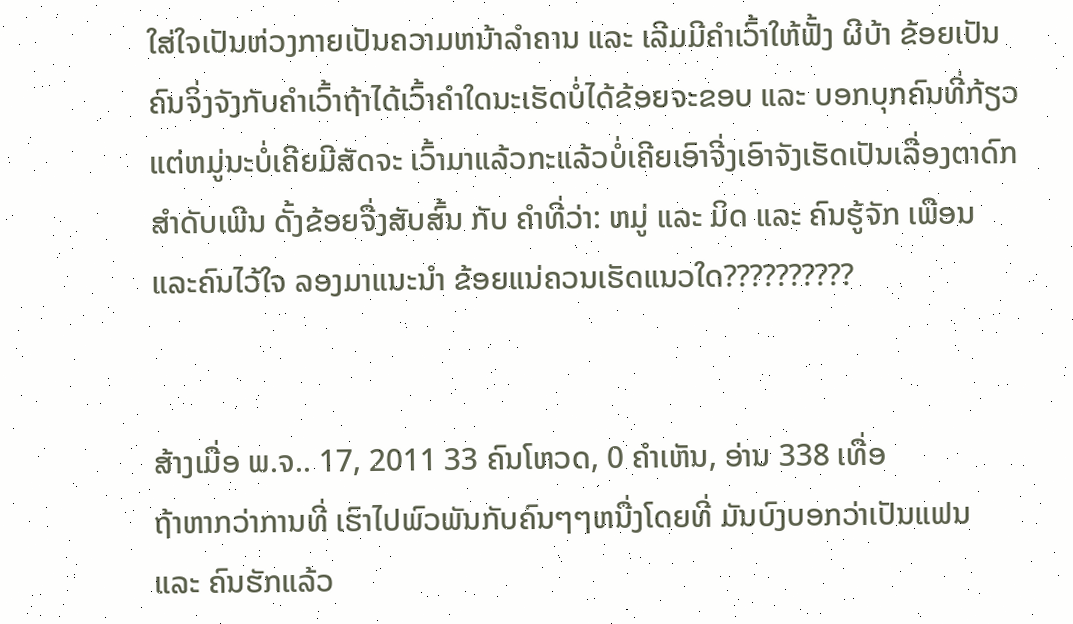ໃສ່ໃຈເປັນຫ່ວງກາຍເປັນຄວາມຫນ້າລຳຄານ ແລະ ເລີມມີຄຳເວົ້າໃຫ້ຟັ້ງ ຜີບ້າ ຂ້ອຍເປັນຄົນຈິ່ງຈັງກັບຄຳເວົ້າຖ້າໄດ້ເວົ້າຄຳໃດນະເຮັດບໍ່ໄດ້ຂ້ອຍຈະຂອບ ແລະ ບອກບຸກຄົນທີ່ກ້ຽວ ແຕ່ຫມູ່ນະບໍ່ເຄີຍມີສັດຈະ ເວົ້າມາແລ້ວກະແລ້ວບໍ່ເຄີຍເອົາຈີ່ງເອົາຈັງເຮັດເປັນເລື່ອງຕາດົກສຳດັບເພີນ ດັ້ງຂ້ອຍຈື່ງສັບສົ້ນ ກັບ ຄຳທີ່ວ່າ: ຫມູ່ ແລະ ມິດ ແລະ ຄົນຮູ້ຈັກ ເພືອນ ແລະຄົນໄວ້ໃຈ ລອງມາແນະນຳ ຂ້ອຍແນ່ຄວນເຮັດແນວໃດ??????????


ສ້າງເມື່ອ ພ.ຈ.. 17, 2011 33 ຄົນໂຫວດ, 0 ຄຳເຫັນ, ອ່ານ 338 ເທື່ອ
ຖ້າຫາກວ່າການທີ່ ເຮົາໄປພົວພັນກັບຄົນໆໆຫນື່ງໂດຍທີ່ ມັນບົງບອກວ່າເປັນແຟນ ແລະ ຄົນຮັກແລ້ວ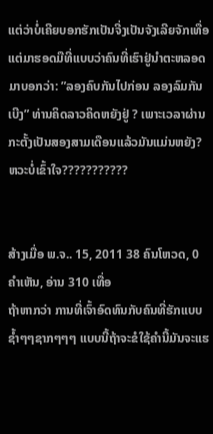ແຕ່ວ່າບໍ່ເຄີຍບອກຮັກເປັນຈີ່ງເປັນຈັງເລີຍຈັກເທື່ອ ແຕ່ມາຮອດມືທີ່ແບບວ່າຄົນທີ່ເຮົາຢູ່ນຳຕະຫລອດ ມາບອກວ່າ: ”ລອງຄົບກັນໄປກ່ອນ ລອງລົມກັນເບີງ” ທ່ານຄິດລາວຄິດຫຍັງຢູ່ ? ເພາະເວລາຜ່ານກະຕັ້ງເປັນສອງສາມເດືອນແລ້ວມັນແມ່ນຫຍັງ? ຫວະບໍ່ເຂົ້າໃຈ???????????


ສ້າງເມື່ອ ພ.ຈ.. 15, 2011 38 ຄົນໂຫວດ, 0 ຄຳເຫັນ, ອ່ານ 310 ເທື່ອ
ຖ້າຫາກວ່າ ການທີ່ເຈົ້າອົດທົນກັບຄົນທີ່ຮັກແບບຊ້ຳໆໆຊາກໆໆໆ ແບບນີ້ຖ້າຈະຂໍໃຊ້ຄຳນີ້ມັນຈະແຮ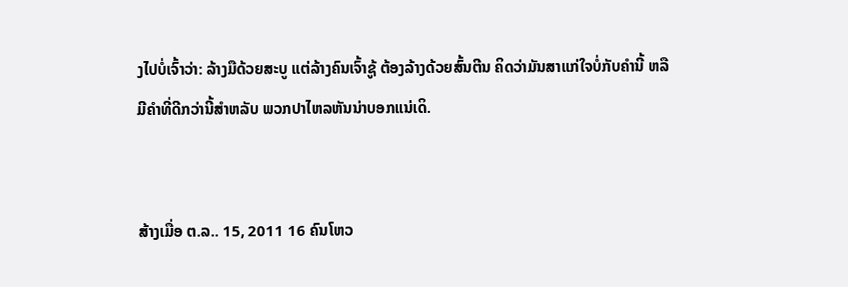ງໄປບໍ່ເຈົ້າວ່າ: ລ້າງມືດ້ວຍສະບູ ແຕ່ລ້າງຄົນເຈົ້າຊູ້ ຕ້ອງລ້າງດ້ວຍສົ້ນຕີນ ຄິດວ່າມັນສາແກ່ໃຈບໍ່ກັບຄຳນີ້ ຫລືມີຄຳທີ່ດີກວ່ານີ້ສຳຫລັບ ພວກປາໄຫລຫັນນ່າບອກແນ່ເດິ.


ສ້າງເມື່ອ ຕ.ລ.. 15, 2011 16 ຄົນໂຫວ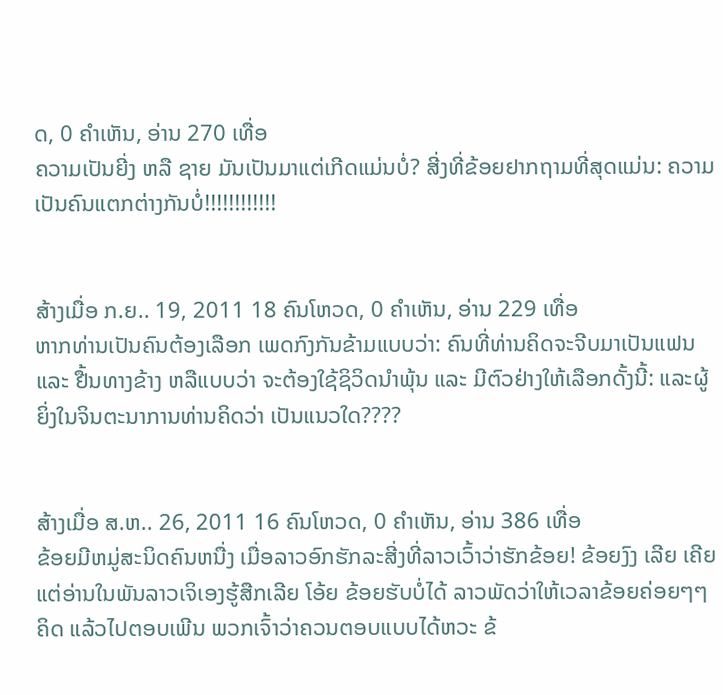ດ, 0 ຄຳເຫັນ, ອ່ານ 270 ເທື່ອ
ຄວາມເປັນຍີ່ງ ຫລື ຊາຍ ມັນເປັນມາແຕ່ເກີດແມ່ນບໍ່? ສີ່ງທີ່ຂ້ອຍຢາກຖາມທີ່ສຸດແມ່ນ: ຄວາມເປັນຄົນແຕກຕ່າງກັນບໍ່!!!!!!!!!!!!


ສ້າງເມື່ອ ກ.ຍ.. 19, 2011 18 ຄົນໂຫວດ, 0 ຄຳເຫັນ, ອ່ານ 229 ເທື່ອ
ຫາກທ່ານເປັນຄົນຕ້ອງເລືອກ ເພດກົງກັນຂ້າມແບບວ່າ: ຄົນທີ່ທ່ານຄິດຈະຈີບມາເປັນແຟນ ແລະ ຢື້ນທາງຂ້າງ ຫລືແບບວ່າ ຈະຕ້ອງໃຊ້ຊິວິດນຳພຸ້ນ ແລະ ມີຕົວຢ່າງໃຫ້ເລືອກດັ້ງນີ້: ແລະຜູ້ຍິ່ງໃນຈິນຕະນາການທ່ານຄິດວ່າ ເປັນແນວໃດ????


ສ້າງເມື່ອ ສ.ຫ.. 26, 2011 16 ຄົນໂຫວດ, 0 ຄຳເຫັນ, ອ່ານ 386 ເທື່ອ
ຂ້ອຍມີຫມູ່ສະນິດຄົນຫນື່ງ ເມື່ອລາວອົກຮັກລະສີ່ງທີ່ລາວເວົ້າວ່າຮັກຂ້ອຍ! ຂ້ອຍງົງ ເລີຍ ເຄີຍແຕ່ອ່ານໃນພັນລາວເຈິເອງຮູ້ສືກເລີຍ ໂອ້ຍ ຂ້ອຍຮັບບໍ່ໄດ້ ລາວພັດວ່າໃຫ້ເວລາຂ້ອຍຄ່ອຍໆໆຄິດ ແລ້ວໄປຕອບເພີນ ພວກເຈົ້າວ່າຄວນຕອບແບບໄດ້ຫວະ ຂ້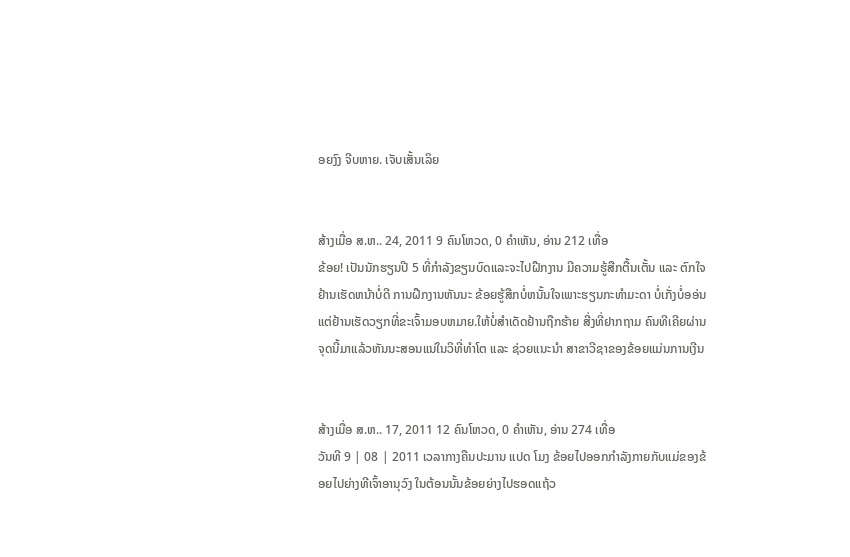ອຍງົງ ຈີບຫາຍ. ເຈັບເສັ້ນເລິຍ


ສ້າງເມື່ອ ສ.ຫ.. 24, 2011 9 ຄົນໂຫວດ, 0 ຄຳເຫັນ, ອ່ານ 212 ເທື່ອ
ຂ້ອຍ! ເປັນນັກຮຽນປີ 5 ທີ່ກຳລັງຂຽນບົດແລະຈະໄປຝືກງານ ມີຄວາມຮູ້ສືກຕື້ນເຕັ້ນ ແລະ ຕົກໃຈ ຢ້ານເຮັດຫນ້າບໍ່ດີ ການຝືກງານຫັນນະ ຂ້ອຍຮູ້ສືກບໍ່ຫນັ້ນໃຈເພາະຮຽນກະທຳມະດາ ບໍ່ເກັ່ງບໍ່ອອ່ນ ແຕ່ຢ້ານເຮັດວຽກທີ່ຂະເຈົ້າມອບຫມາຍ.ໃຫ້ບໍ່ສຳເດັດຢ້ານຖືກຮ້າຍ ສີ່ງທີ່ຢາກຖາມ ຄົນທີເຄີຍຜ່ານຈຸດນີ້ມາແລ້ວຫັນນະສອນແນ່ໃນວິທີ່ທຳໂຕ ແລະ ຊ່ວຍແນະນຳ ສາຂາວີຊາຂອງຂ້ອຍແມ່ນການເງີນ


ສ້າງເມື່ອ ສ.ຫ.. 17, 2011 12 ຄົນໂຫວດ, 0 ຄຳເຫັນ, ອ່ານ 274 ເທື່ອ
ວັນທີ 9 | 08 | 2011 ເວລາກາງຄືນປະມານ ແປດ ໂມງ ຂ້ອຍໄປອອກກຳລັງກາຍກັບແມ່ຂອງຂ້ອຍໄປຍ່າງທີເຈົ້າອານຸວົງ ໃນຕ້ອນນັ້ນຂ້ອຍຍ່າງໄປຮອດແຖ້ວ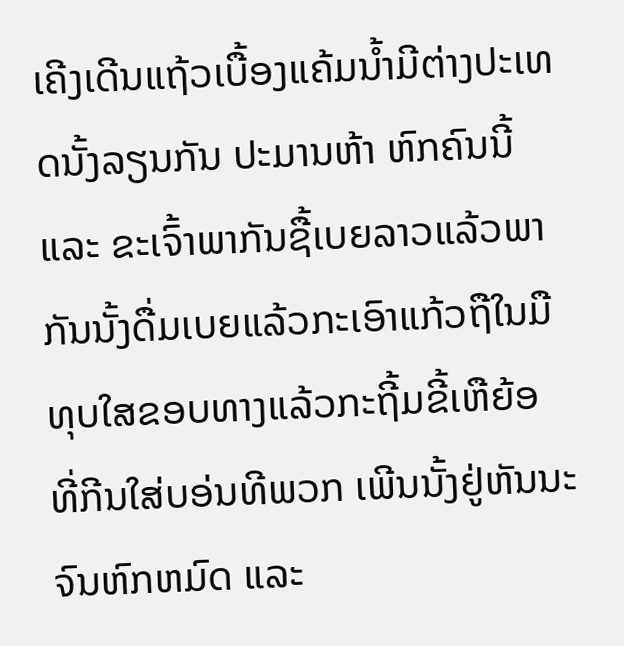ເຄີງເດີນແຖ້ວເບື້ອງແຄ້ມນ້ຳມີຕ່າງປະເທດນັ້ງລຽນກັນ ປະມານຫ້າ ຫົກຄົນນີ້ ແລະ ຂະເຈົ້າພາກັນຊື້ເບຍລາວແລ້ວພາກັນນັ້ງດື່ມເບຍແລ້ວກະເອົາແກ້ວຖືໃນມືທຸບໃສຂອບທາງແລ້ວກະຖີ້ມຂີ້ເຫືຍ້ອ ທີ່ກີນໃສ່ບອ່ນທີພວກ ເພີນນັ້ງຢູ່ຫັນນະຈົນຫົກຫມົດ ແລະ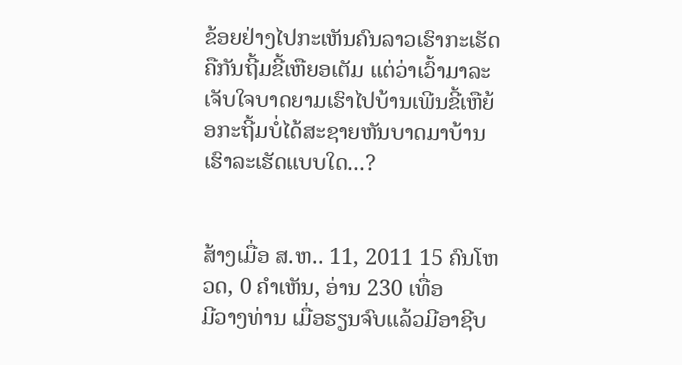ຂ້ອຍຢ່າງໄປກະເຫັນຄົນລາວເຮົາກະເຮັດຄືກັນຖີ້ມຂີ້ເຫືຍອເຕັມ ແຕ່ວ່າເວົ້າມາລະເຈັບໃຈບາດຍາມເຮົາໄປບ້ານເພີນຂີ້ເຫືຍ້ອກະຖີ້ມບໍ່ໄດ້ສະຊາຍຫັນບາດມາບ້ານເຮົາລະເຮັດແບບໃດ...?


ສ້າງເມື່ອ ສ.ຫ.. 11, 2011 15 ຄົນໂຫວດ, 0 ຄຳເຫັນ, ອ່ານ 230 ເທື່ອ
ມີວາງທ່ານ ເມື່ອຮຽນຈົບແລ້ວມີອາຊີບ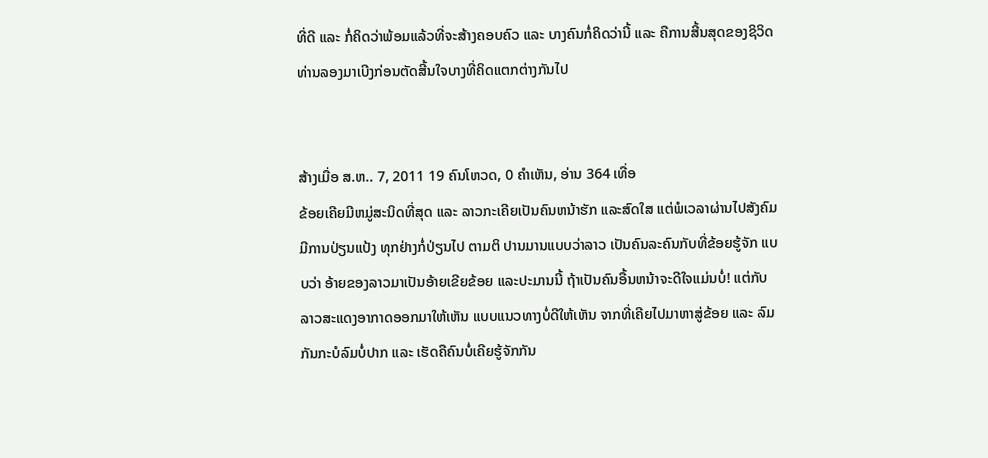ທີ່ດີ ແລະ ກໍ່ຄິດວ່າພ້ອມແລ້ວທີ່ຈະສ້າງຄອບຄົວ ແລະ ບາງຄົນກໍ່ຄິດວ່ານີ້ ແລະ ຄືການສີ້ນສຸດຂອງຊິວິດ ທ່ານລອງມາເບີງກ່ອນຕັດສີ້ນໃຈບາງທີ່ຄິດແຕກຕ່າງກັນໄປ


ສ້າງເມື່ອ ສ.ຫ.. 7, 2011 19 ຄົນໂຫວດ, 0 ຄຳເຫັນ, ອ່ານ 364 ເທື່ອ
ຂ້ອຍເຄີຍມີຫມູ່ສະນິດທີ່ສຸດ ແລະ ລາວກະເຄີຍເປັນຄົນຫນ້າຮັກ ແລະສົດໃສ ແຕ່ພໍເວລາຜ່ານໄປສັງຄົມມີການປ່ຽນແປ້ງ ທຸກຢ່າງກໍ່ປ່ຽນໄປ ຕາມຕິ ປານມານແບບວ່າລາວ ເປັນຄົນລະຄົນກັບທີ່ຂ້ອຍຮູ້ຈັກ ແບບວ່າ ອ້າຍຂອງລາວມາເປັນອ້າຍເຂີຍຂ້ອຍ ແລະປະມານນີ້ ຖ້າເປັນຄົນອື້ນຫນ້າຈະດີໃຈແມ່ນບໍ່! ແຕ່ກັບລາວສະແດງອາກາດອອກມາໃຫ້ເຫັນ ແບບແນວທາງບໍ່ດີໃຫ້ເຫັນ ຈາກທີ່ເຄີຍໄປມາຫາສູ່ຂ້ອຍ ແລະ ລົມກັນກະບໍລົມບໍ່ປາກ ແລະ ເຮັດຄືຄົນບໍ່ເຄີຍຮູ້ຈັກກັນ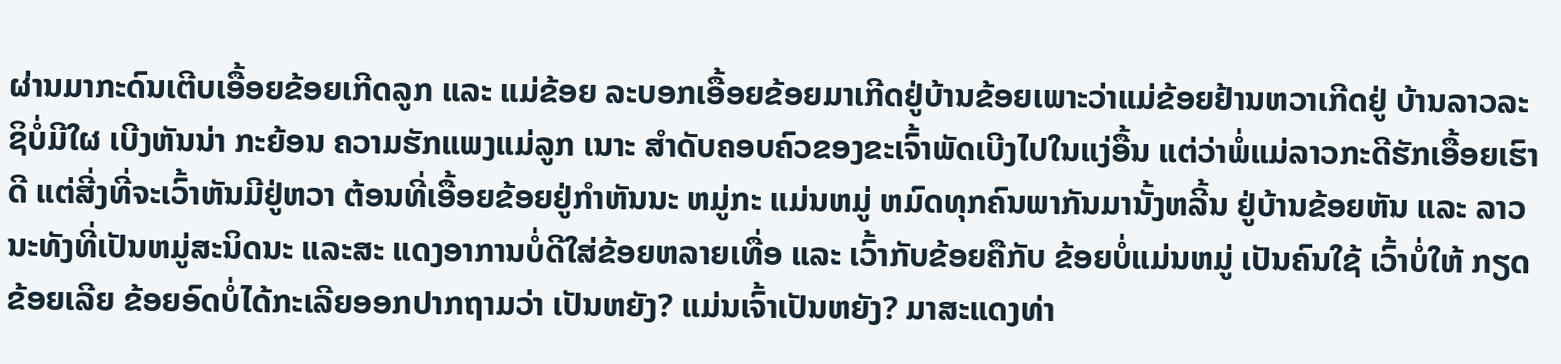ຜ່ານມາກະດົນເຕີບເອື້ອຍຂ້ອຍເກີດລູກ ແລະ ແມ່ຂ້ອຍ ລະບອກເອື້ອຍຂ້ອຍມາເກີດຢູ່ບ້ານຂ້ອຍເພາະວ່າແມ່ຂ້ອຍຢ້ານຫວາເກີດຢູ່ ບ້ານລາວລະຊິບໍ່ມີໃຜ ເບີງຫັນນ່າ ກະຍ້ອນ ຄວາມຮັກແພງແມ່ລູກ ເນາະ ສຳດັບຄອບຄົວຂອງຂະເຈົ້າພັດເບີງໄປໃນແງ່ອື້ນ ແຕ່ວ່າພໍ່ແມ່ລາວກະດີຮັກເອື້ອຍເຮົາດີ ແຕ່ສີ່ງທີ່ຈະເວົ້າຫັນມີຢູ່ຫວາ ຕ້ອນທີ່ເອື້ອຍຂ້ອຍຢູ່ກຳຫັນນະ ຫມູ່ກະ ແມ່ນຫມູ່ ຫມົດທຸກຄົນພາກັນມານັ້ງຫລີ້ນ ຢູ່ບ້ານຂ້ອຍຫັນ ແລະ ລາວນະທັງທີ່ເປັນຫມູ່ສະນິດນະ ແລະສະ ແດງອາການບໍ່ດີໃສ່ຂ້ອຍຫລາຍເທື່ອ ແລະ ເວົ້າກັບຂ້ອຍຄືກັບ ຂ້ອຍບໍ່ແມ່ນຫມູ່ ເປັນຄົນໃຊ້ ເວົ້າບໍ່ໃຫ້ ກຽດຂ້ອຍເລີຍ ຂ້ອຍອົດບໍ່ໄດ້ກະເລີຍອອກປາກຖາມວ່າ ເປັນຫຍັງ? ແມ່ນເຈົ້າເປັນຫຍັງ? ມາສະແດງທ່າ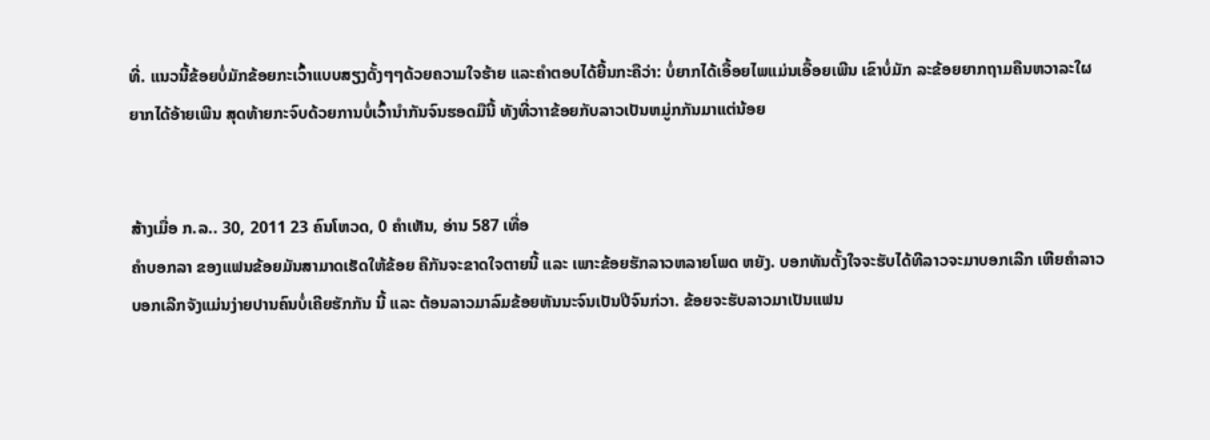ທີ່. ແນວນີ້ຂ້ອຍບໍ່ມັກຂ້ອຍກະເວົ້າແບບສຽງດັ້ງໆໆດ້ວຍຄວາມໃຈຮ້າຍ ແລະຄຳຕອບໄດ້ຍີ້ນກະຄືວ່າ: ບໍ່ຍາກໄດ້ເອື້ອຍໄພແມ່ນເອື້ອຍເພີນ ເຂົາບໍ່ມັກ ລະຂ້ອຍຍາກຖາມຄືນຫວາລະໃຜຍາກໄດ້ອ້າຍເພີນ ສຸດທ້າຍກະຈົບດ້ວຍການບໍ່ເວົ້ານຳກັນຈົນຮອດມືນີ້ ທັງທີ່ວາາຂ້ອຍກັບລາວເປັນຫມູ່ກກັນມາແຕ່ນ້ອຍ


ສ້າງເມື່ອ ກ.ລ.. 30, 2011 23 ຄົນໂຫວດ, 0 ຄຳເຫັນ, ອ່ານ 587 ເທື່ອ
ຄຳບອກລາ ຂອງແຟນຂ້ອຍມັນສາມາດເຮັດໃຫ້ຂ້ອຍ ຄືກັນຈະຂາດໃຈຕາຍນີ້ ແລະ ເພາະຂ້ອຍຮັກລາວຫລາຍໂພດ ຫຍັງ. ບອກທັນຕັ້ງໃຈຈະຮັບໄດ້ທີລາວຈະມາບອກເລີກ ເຫີຍຄຳລາວບອກເລີກຈັງແມ່ນງ່າຍປານຄົນບໍ່ເຄີຍຮັກກັນ ນີ້ ແລະ ຕ້ອນລາວມາລົມຂ້ອຍຫັນນະຈົນເປັນປີຈົນກ່ວາ. ຂ້ອຍຈະຮັບລາວມາເປັນແຟນ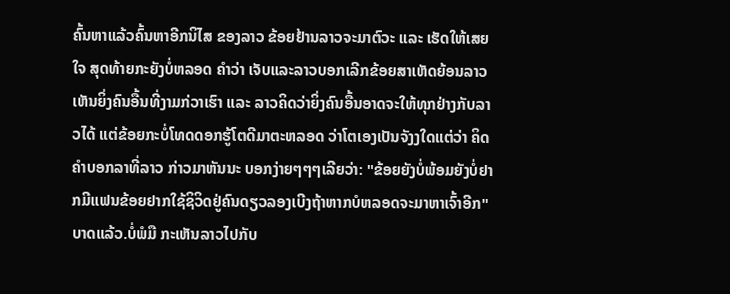ຄົ້ນຫາແລ້ວຄົ້ນຫາອີກນິໄສ ຂອງລາວ ຂ້ອຍຢ້ານລາວຈະມາຕົວະ ແລະ ເຮັດໃຫ້ເສຍໃຈ ສຸດທ້າຍກະຍັງບໍ່ຫລອດ ຄຳວ່າ ເຈັບແລະລາວບອກເລີກຂ້ອຍສາເຫັດຍ້ອນລາວເຫັນຍິ່ງຄົນອື້ນທີ່ງາມກ່ວາເຮົາ ແລະ ລາວຄິດວ່າຍິ່ງຄົນອື້ນອາດຈະໃຫ້ທຸກຢ່າງກັບລາວໄດ້ ແຕ່ຂ້ອຍກະບໍ່ໂທດດອກຮູ້ໂຕດີມາຕະຫລອດ ວ່າໂຕເອງເປັນຈັງງໃດແຕ່ວ່າ ຄິດຄຳບອກລາທີ່ລາວ ກ່າວມາຫັນນະ ບອກງ່າຍໆໆໆເລີຍວ່າ: "ຂ້ອຍຍັງບໍ່ພ້ອມຍັງບໍ່ຢາກມີແຟນຂ້ອຍຢາກໃຊ້ຊິວິດຢູ່ຄົນດຽວລອງເບີງຖ້າຫາກບໍຫລອດຈະມາຫາເຈົ້າອີກ" ບາດແລ້ວ.ບໍ່ພໍມື ກະເຫັນລາວໄປກັບ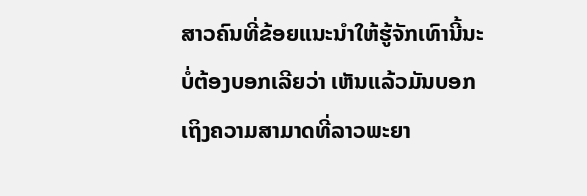ສາວຄົນທີ່ຂ້ອຍແນະນຳໃຫ້ຮູ້ຈັກເທົານີ້ນະບໍ່ຕ້ອງບອກເລີຍວ່າ ເຫັນແລ້ວມັນບອກເຖິງຄວາມສາມາດທີ່ລາວພະຍາ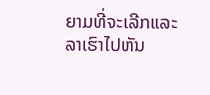ຍາມທີ່ຈະເລີກແລະລາເຮົາໄປຫັນ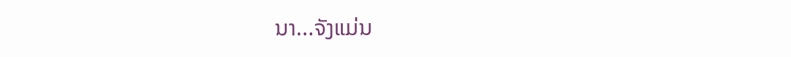ນາ...ຈັງແມ່ນ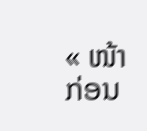« ໜ້າກ່ອນ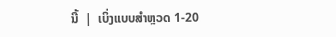ນີ້  |  ເບິ່ງແບບສຳຫຼວດ 1-20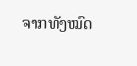ຈາກທັງໝົດ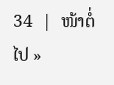34  |  ໜ້າຕໍ່ໄປ »